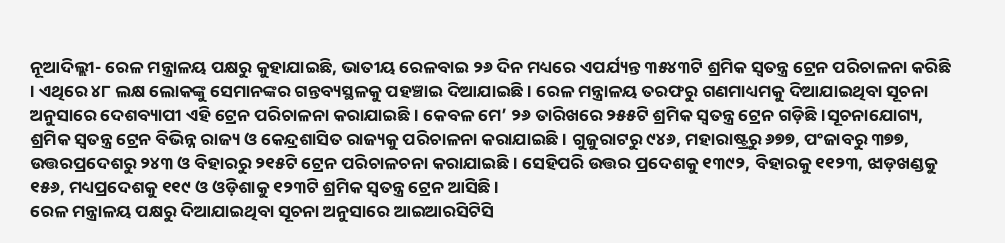ନୂଆଦିଲ୍ଲୀ- ରେଳ ମନ୍ତ୍ରାଳୟ ପକ୍ଷରୁ କୁହାଯାଇଛି, ଭାତୀୟ ରେଳବାଇ ୨୬ ଦିନ ମଧ୍ୟରେ ଏପର୍ଯ୍ୟନ୍ତ ୩୫୪୩ଟି ଶ୍ରମିକ ସ୍ୱତନ୍ତ୍ର ଟ୍ରେନ ପରିଚାଳନା କରିଛି । ଏଥିରେ ୪୮ ଲକ୍ଷ ଲୋକଙ୍କୁ ସେମାନଙ୍କର ଗନ୍ତବ୍ୟସ୍ଥଳକୁ ପହଞ୍ଚାଇ ଦିଆଯାଇଛି । ରେଳ ମନ୍ତ୍ରାଳୟ ତରଫରୁ ଗଣମାଧ୍ୟମକୁ ଦିଆଯାଇଥିବା ସୂଚନା ଅନୁସାରେ ଦେଶବ୍ୟାପୀ ଏହି ଟ୍ରେନ ପରିଚାଳନା କରାଯାଇଛି । କେବଳ ମେ’ ୨୬ ତାରିଖରେ ୨୫୫ଟି ଶ୍ରମିକ ସ୍ୱତନ୍ତ୍ର ଟ୍ରେନ ଗଡ଼ିଛି ।ସୂଚନାଯୋଗ୍ୟ, ଶ୍ରମିକ ସ୍ୱତନ୍ତ୍ର ଟ୍ରେନ ବିଭିନ୍ନ ରାଜ୍ୟ ଓ କେନ୍ଦ୍ରଶାସିତ ରାଜ୍ୟକୁ ପରିଚାଳନା କରାଯାଇଛି । ଗୁଜୁରାଟରୁ ୯୪୬, ମହାରାଷ୍ଟ୍ରରୁ ୬୭୭, ପଂଜାବରୁ ୩୭୭, ଉତ୍ତରପ୍ରଦେଶରୁ ୨୪୩ ଓ ବିହାରରୁ ୨୧୫ଟି ଟ୍ରେନ ପରିଚାଳଚନା କରାଯାଇଛି । ସେହିପରି ଉତ୍ତର ପ୍ରଦେଶକୁ ୧୩୯୨, ବିହାରକୁ ୧୧୨୩, ଝାଡ଼ଖଣ୍ଡକୁ ୧୫୬, ମଧ୍ୟପ୍ରଦେଶକୁ ୧୧୯ ଓ ଓଡ଼ିଶାକୁ ୧୨୩ଟି ଶ୍ରମିକ ସ୍ୱତନ୍ତ୍ର ଟ୍ରେନ ଆସିଛି ।
ରେଳ ମନ୍ତ୍ରାଳୟ ପକ୍ଷରୁ ଦିଆଯାଇଥିବା ସୂଚନା ଅନୁସାରେ ଆଇଆରସିଟିସି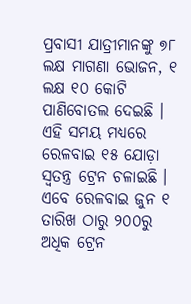ପ୍ରବାସୀ ଯାତ୍ରୀମାନଙ୍କୁ ୭୮ ଲକ୍ଷ ମାଗଣା ଭୋଜନ, ୧ ଲକ୍ଷ ୧୦ କୋଟି ପାଣିବୋତଲ ଦେଇଛି । ଏହି ସମୟ ମଧ୍ୟରେ ରେଳବାଇ ୧୫ ଯୋଡ଼ା ସ୍ୱତନ୍ତ୍ର ଟ୍ରେନ ଚଳାଇଛି । ଏବେ ରେଳବାଇ ଜୁନ ୧ ତାରିଖ ଠାରୁ ୨୦୦ରୁ ଅଧିକ ଟ୍ରେନ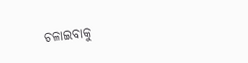ଚଳାଇବାକୁ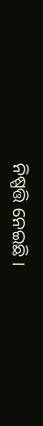ନିଷ୍ପତ୍ତି ନେଇଛି ।